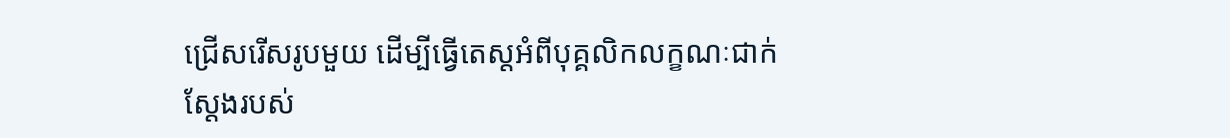ជ្រើសរើសរូបមួយ ដើម្បីធ្វើតេស្តអំពីបុគ្គលិកលក្ខណៈជាក់ស្ដែងរបស់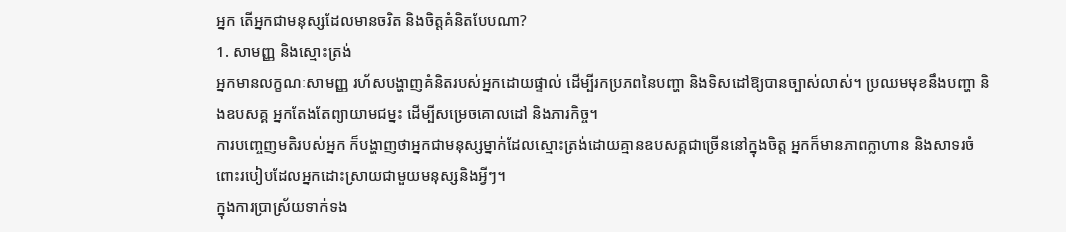អ្នក តើអ្នកជាមនុស្សដែលមានចរិត និងចិត្តគំនិតបែបណា?
1. សាមញ្ញ និងស្មោះត្រង់
អ្នកមានលក្ខណៈសាមញ្ញ រហ័សបង្ហាញគំនិតរបស់អ្នកដោយផ្ទាល់ ដើម្បីរកប្រភពនៃបញ្ហា និងទិសដៅឱ្យបានច្បាស់លាស់។ ប្រឈមមុខនឹងបញ្ហា និងឧបសគ្គ អ្នកតែងតែព្យាយាមជម្នះ ដើម្បីសម្រេចគោលដៅ និងភារកិច្ច។
ការបញ្ចេញមតិរបស់អ្នក ក៏បង្ហាញថាអ្នកជាមនុស្សម្នាក់ដែលស្មោះត្រង់ដោយគ្មានឧបសគ្គជាច្រើននៅក្នុងចិត្ត អ្នកក៏មានភាពក្លាហាន និងសាទរចំពោះរបៀបដែលអ្នកដោះស្រាយជាមួយមនុស្សនិងអ្វីៗ។
ក្នុងការប្រាស្រ័យទាក់ទង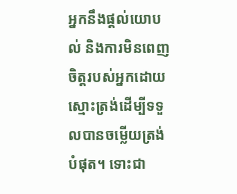អ្នកនឹងផ្តល់យោបល់ និងការមិនពេញចិត្តរបស់អ្នកដោយស្មោះត្រង់ដើម្បីទទួលបានចម្លើយត្រង់បំផុត។ ទោះជា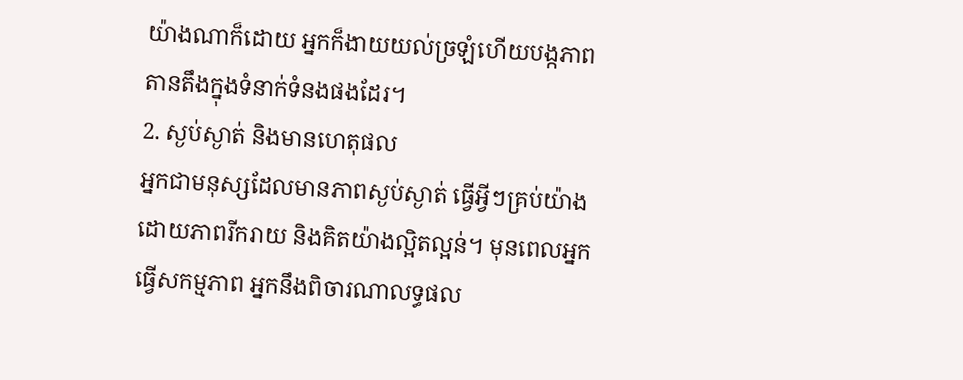យ៉ាងណាក៏ដោយ អ្នកក៏ងាយយល់ច្រឡំហើយបង្កភាពតានតឹងក្នុងទំនាក់ទំនងផងដែរ។
2. ស្ងប់ស្ងាត់ និងមានហេតុផល
អ្នកជាមនុស្សដែលមានភាពស្ងប់ស្ងាត់ ធ្វើអ្វីៗគ្រប់យ៉ាងដោយភាពរីករាយ និងគិតយ៉ាងល្អិតល្អន់។ មុនពេលអ្នកធ្វើសកម្មភាព អ្នកនឹងពិចារណាលទ្ធផល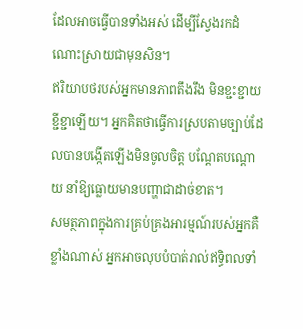ដែលអាចធ្វើបានទាំងអស់ ដើម្បីស្វែងរកដំណោះស្រាយជាមុនសិន។
ឥរិយាបថរបស់អ្នកមានភាពតឹងរឹង មិនខ្ជះខ្ជាយខ្ជីខ្ជាឡើយ។ អ្នកគិតថាធ្វើការស្របតាមច្បាប់ដែលបានបង្កើតឡើងមិនចូលចិត្ត បណ្ដែតបណ្ដោយ នាំឱ្យធ្លោយមានបញ្ហាជាដាច់ខាត។
សមត្ថភាពក្នុងការគ្រប់គ្រងអារម្មណ៍របស់អ្នកគឺខ្លាំងណាស់ អ្នកអាចលុបបំបាត់រាល់ឥទ្ធិពលទាំ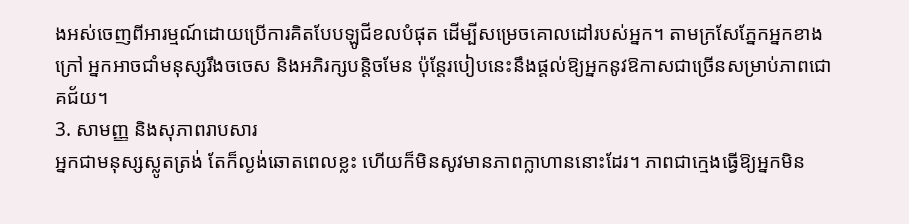ងអស់ចេញពីអារម្មណ៍ដោយប្រើការគិតបែបឡូជីខលបំផុត ដើម្បីសម្រេចគោលដៅរបស់អ្នក។ តាមក្រសែភ្នែកអ្នកខាងក្រៅ អ្នកអាចជាំមនុស្សរឹងចចេស និងអភិរក្សបន្តិចមែន ប៉ុន្តែរបៀបនេះនឹងផ្តល់ឱ្យអ្នកនូវឱកាសជាច្រើនសម្រាប់ភាពជោគជ័យ។
3. សាមញ្ញ និងសុភាពរាបសារ
អ្នកជាមនុស្សស្លូតត្រង់ តែក៏ល្ងង់ឆោតពេលខ្លះ ហើយក៏មិនសូវមានភាពក្លាហាននោះដែរ។ ភាពជាក្មេងធ្វើឱ្យអ្នកមិន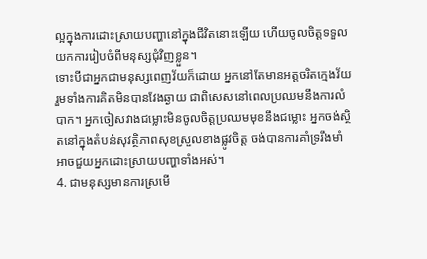ល្អក្នុងការដោះស្រាយបញ្ហានៅក្នុងជីវិតនោះឡើយ ហើយចូលចិត្តទទួលយកការរៀបចំពីមនុស្សជុំវិញខ្លួន។
ទោះបីជាអ្នកជាមនុស្សពេញវ័យក៏ដោយ អ្នកនៅតែមានអត្តចរិតក្មេងវ័យ រួមទាំងការគិតមិនបានវែងឆ្ងាយ ជាពិសេសនៅពេលប្រឈមនឹងការលំបាក។ អ្នកចៀសវាងជម្លោះមិនចូលចិត្តប្រឈមមុខនឹងជម្លោះ អ្នកចង់ស្ថិតនៅក្នុងតំបន់សុវត្ថិភាពសុខស្រួលខាងផ្លូវចិត្ត ចង់បានការគាំទ្ររឹងមាំអាចជួយអ្នកដោះស្រាយបញ្ហាទាំងអស់។
4. ជាមនុស្សមានការស្រមើ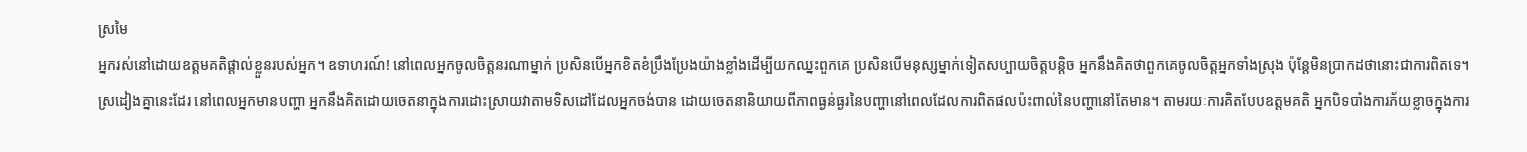ស្រមៃ
អ្នករស់នៅដោយឧត្តមគតិផ្តាល់ខ្លួនរបស់អ្នក។ ឧទាហរណ៍! នៅពេលអ្នកចូលចិត្តនរណាម្នាក់ ប្រសិនបើអ្នកខិតខំប្រឹងប្រែងយ៉ាងខ្លាំងដើម្បីយកឈ្នះពួកគេ ប្រសិនបើមនុស្សម្នាក់ទៀតសប្បាយចិត្តបន្តិច អ្នកនឹងគិតថាពួកគេចូលចិត្តអ្នកទាំងស្រុង ប៉ុន្តែមិនប្រាកដថានោះជាការពិតទេ។
ស្រដៀងគ្នានេះដែរ នៅពេលអ្នកមានបញ្ហា អ្នកនឹងគិតដោយចេតនាក្នុងការដោះស្រាយវាតាមទិសដៅដែលអ្នកចង់បាន ដោយចេតនានិយាយពីភាពធ្ងន់ធ្ងរនៃបញ្ហានៅពេលដែលការពិតផលប៉ះពាល់នៃបញ្ហានៅតែមាន។ តាមរយៈការគិតបែបឧត្តមគតិ អ្នកបិទបាំងការភ័យខ្លាចក្នុងការ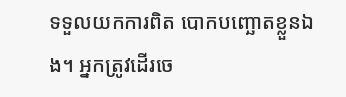ទទួលយកការពិត បោកបញ្ឆោតខ្លួនឯង។ អ្នកត្រូវដើរចេ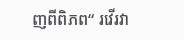ញពីពិភព“ រវើរវា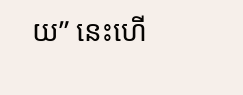យ” នេះហើ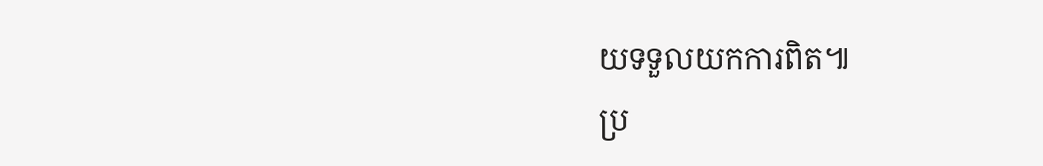យទទួលយកការពិត៕
ប្រ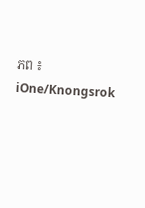ភព ៖ iOne/Knongsrok